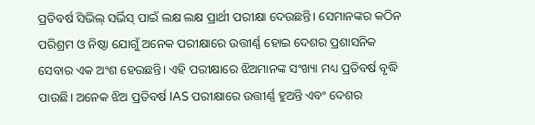ପ୍ରତିବର୍ଷ ସିଭିଲ୍ ସର୍ଭିସ୍ ପାଇଁ ଲକ୍ଷ ଲକ୍ଷ ପ୍ରାର୍ଥୀ ପରୀକ୍ଷା ଦେଉଛନ୍ତି। ସେମାନଙ୍କର କଠିନ ପରିଶ୍ରମ ଓ ନିଷ୍ଠା ଯୋଗୁଁ ଅନେକ ପରୀକ୍ଷାରେ ଉତ୍ତୀର୍ଣ୍ଣ ହୋଇ ଦେଶର ପ୍ରଶାସନିକ ସେବାର ଏକ ଅଂଶ ହେଉଛନ୍ତି। ଏହି ପରୀକ୍ଷାରେ ଝିଅମାନଙ୍କ ସଂଖ୍ୟା ମଧ୍ୟ ପ୍ରତିବର୍ଷ ବୃଦ୍ଧି ପାଉଛି। ଅନେକ ଝିଅ ପ୍ରତିବର୍ଷ IAS ପରୀକ୍ଷାରେ ଉତ୍ତୀର୍ଣ୍ଣ ହୁଅନ୍ତି ଏବଂ ଦେଶର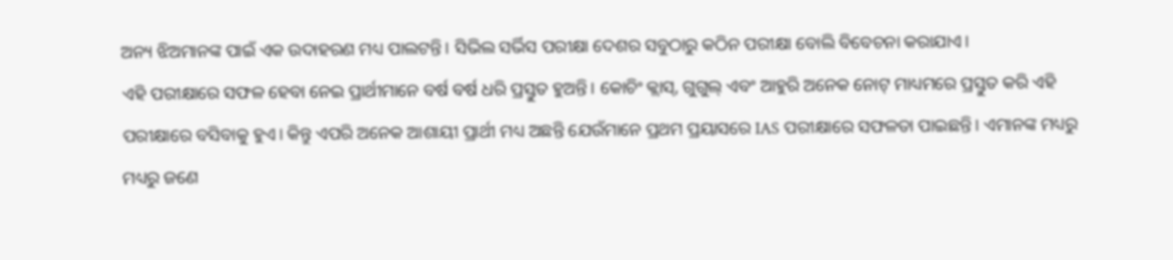ଅନ୍ୟ ଝିଅମାନଙ୍କ ପାଇଁ ଏକ ଉଦାହରଣ ମଧ୍ୟ ପାଲଟନ୍ତି। ସିଭିଲ ସର୍ଭିସ ପରୀକ୍ଷା ଦେଶର ସବୁଠାରୁ କଠିନ ପରୀକ୍ଷା ବୋଲି ବିବେଚନା କରାଯାଏ।
ଏହି ପରୀକ୍ଷାରେ ସଫଳ ହେବା ନେଇ ପ୍ରାର୍ଥୀମାନେ ବର୍ଷ ବର୍ଷ ଧରି ପ୍ରସ୍ତୁତ ହୁଅନ୍ତି। କୋଚିଂ କ୍ଲାସ୍, ଗୁଗୁଲ୍ ଏବଂ ଆହୁରି ଅନେକ ନୋଟ୍ ମାଧ୍ୟମରେ ପ୍ରସ୍ତୁତ କରି ଏହି ପରୀକ୍ଷାରେ ବସିବାକୁ ହୁଏ। କିନ୍ତୁ ଏପରି ଅନେକ ଆଶାୟୀ ପ୍ରାର୍ଥୀ ମଧ୍ୟ ଅଛନ୍ତି ଯେଉଁମାନେ ପ୍ରଥମ ପ୍ରୟାସରେ IAS ପରୀକ୍ଷାରେ ସଫଳତା ପାଇଛନ୍ତି। ଏମାନଙ୍କ ମଧ୍ୟରୁ ମଧ୍ୟରୁ ଜଣେ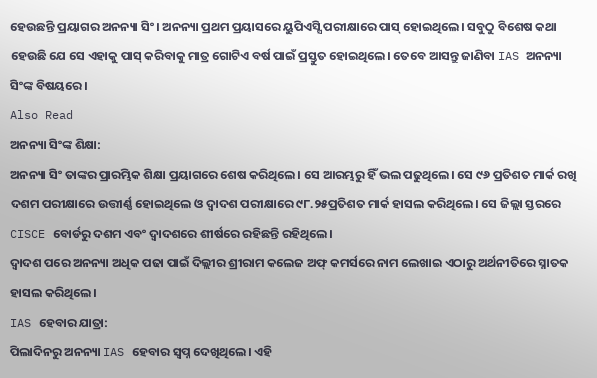ହେଉଛନ୍ତି ପ୍ରୟାଗର ଅନନ୍ୟା ସିଂ। ଅନନ୍ୟା ପ୍ରଥମ ପ୍ରୟାସରେ ୟୁପିଏସ୍ସି ପରୀକ୍ଷାରେ ପାସ୍ ହୋଇଥିଲେ। ସବୁଠୁ ବିଶେଷ କଥା ହେଉଛି ଯେ ସେ ଏହାକୁ ପାସ୍ କରିବାକୁ ମାତ୍ର ଗୋଟିଏ ବର୍ଷ ପାଇଁ ପ୍ରସ୍ତୁତ ହୋଇଥିଲେ। ତେବେ ଆସନ୍ତୁ ଜାଣିବା IAS ଅନନ୍ୟା ସିଂଙ୍କ ବିଷୟରେ।
Also Read
ଅନନ୍ୟା ସିଂଙ୍କ ଶିକ୍ଷା:
ଅନନ୍ୟା ସିଂ ତାଙ୍କର ପ୍ରାରମ୍ଭିକ ଶିକ୍ଷା ପ୍ରୟାଗରେ ଶେଷ କରିଥିଲେ। ସେ ଆରମ୍ଭରୁ ହିଁ ଭଲ ପଢୁଥିଲେ। ସେ ୯୬ ପ୍ରତିଶତ ମାର୍କ ରଖି ଦଶମ ପରୀକ୍ଷାରେ ଉତ୍ତୀର୍ଣ୍ଣ ହୋଇଥିଲେ ଓ ଦ୍ୱାଦଶ ପରୀକ୍ଷାରେ ୯୮.୨୫ପ୍ରତିଶତ ମାର୍କ ହାସଲ କରିଥିଲେ। ସେ ଜିଲ୍ଲା ସ୍ତରରେ CISCE ବୋର୍ଡରୁ ଦଶମ ଏବଂ ଦ୍ୱାଦଶରେ ଶୀର୍ଷରେ ରହିଛନ୍ତି ରହିଥିଲେ।
ଦ୍ୱାଦଶ ପରେ ଅନନ୍ୟା ଅଧିକ ପଢା ପାଇଁ ଦିଲ୍ଲୀର ଶ୍ରୀରାମ କଲେଜ ଅଫ୍ କମର୍ସରେ ନାମ ଲେଖାଇ ଏଠାରୁ ଅର୍ଥନୀତିରେ ସ୍ନାତକ ହାସଲ କରିଥିଲେ।
IAS ହେବାର ଯାତ୍ରା:
ପିଲାଦିନରୁ ଅନନ୍ୟା IAS ହେବାର ସ୍ୱପ୍ନ ଦେଖିଥିଲେ। ଏହି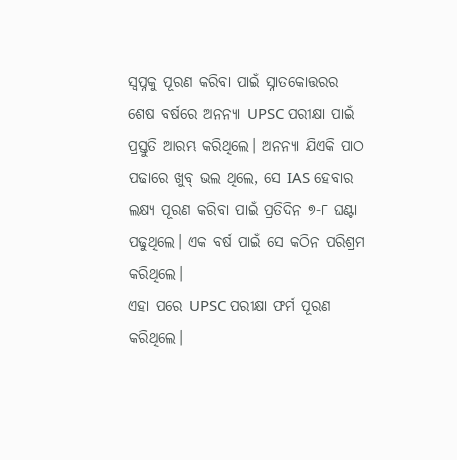ସ୍ୱପ୍ନକୁ ପୂରଣ କରିବା ପାଇଁ ସ୍ନାତକୋତ୍ତରର ଶେଷ ବର୍ଷରେ ଅନନ୍ୟା UPSC ପରୀକ୍ଷା ପାଇଁ ପ୍ରସ୍ତୁତି ଆରମ୍ଭ କରିଥିଲେ। ଅନନ୍ୟା ଯିଏକି ପାଠ ପଢାରେ ଖୁବ୍ ଭଲ ଥିଲେ, ସେ IAS ହେବାର ଲକ୍ଷ୍ୟ ପୂରଣ କରିବା ପାଇଁ ପ୍ରତିଦିନ ୭-୮ ଘଣ୍ଟା ପଢୁଥିଲେ। ଏକ ବର୍ଷ ପାଇଁ ସେ କଠିନ ପରିଶ୍ରମ କରିଥିଲେ।
ଏହା ପରେ UPSC ପରୀକ୍ଷା ଫର୍ମ ପୂରଣ କରିଥିଲେ।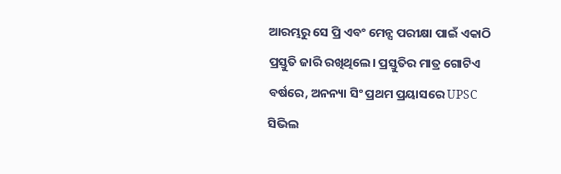ଆରମ୍ଭରୁ ସେ ପ୍ରି ଏବଂ ମେନ୍ସ ପରୀକ୍ଷା ପାଇଁ ଏକାଠି ପ୍ରସ୍ତୁତି ଜାରି ରଖିଥିଲେ। ପ୍ରସ୍ତୁତିର ମାତ୍ର ଗୋଟିଏ ବର୍ଷରେ, ଅନନ୍ୟା ସିଂ ପ୍ରଥମ ପ୍ରୟାସରେ UPSC ସିଭିଲ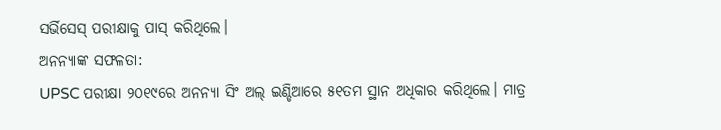ସର୍ଭିସେସ୍ ପରୀକ୍ଷାକୁ ପାସ୍ କରିଥିଲେ।
ଅନନ୍ୟାଙ୍କ ସଫଳତା:
UPSC ପରୀକ୍ଷା ୨୦୧୯ରେ ଅନନ୍ୟା ସିଂ ଅଲ୍ ଇଣ୍ଡିଆରେ ୫୧ତମ ସ୍ଥାନ ଅଧିକାର କରିଥିଲେ। ମାତ୍ର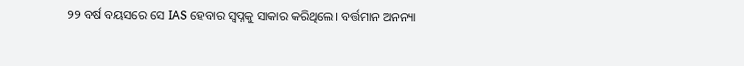୨୨ ବର୍ଷ ବୟସରେ ସେ IAS ହେବାର ସ୍ୱପ୍ନକୁ ସାକାର କରିଥିଲେ। ବର୍ତ୍ତମାନ ଅନନ୍ୟା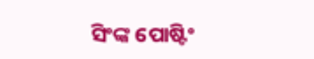ସିଂଙ୍କ ପୋଷ୍ଟିଂ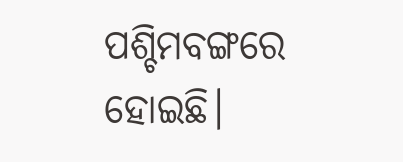ପଶ୍ଚିମବଙ୍ଗରେ ହୋଇଛି।